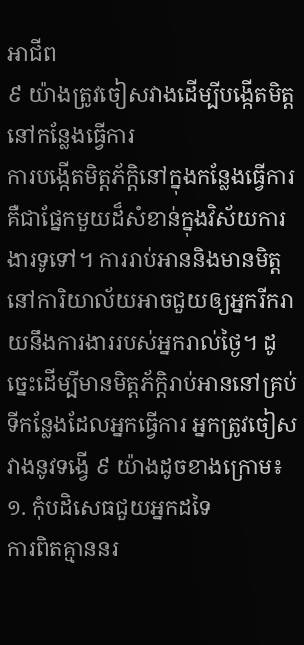អាជីព
៩ យ៉ាងត្រូវចៀសវាងដើម្បីបង្កើតមិត្តនៅកន្លែងធ្វើការ
ការបង្កើតមិត្តភ័ក្ដិនៅក្នុងកន្លែងធ្វើការគឺជាផ្នែកមួយដ៏សំខាន់ក្នុងវិស័យការងារទូទៅ។ ការរាប់អាននិងមានមិត្តនៅការិយាល័យអាចជួយឲ្យអ្នករីករាយនឹងការងាររបស់អ្នករាល់ថ្ងៃ។ ដូច្នេះដើម្បីមានមិត្តភ័ក្ដិរាប់អាននៅគ្រប់ទីកន្លែងដែលអ្នកធ្វើការ អ្នកត្រូវចៀសវាងនូវទង្វើ ៩ យ៉ាងដូចខាងក្រោម៖
១. កុំបដិសេធជួយអ្នកដទៃ
ការពិតគ្មាននរ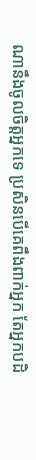ណានឹងចូលចិត្តអ្នកទេ ប្រសិនបើគេពឹងពាក់អ្នក តែអ្នកបដិ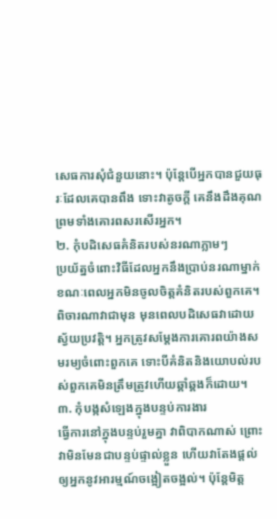សេធការសុំជំនួយនោះ។ ប៉ុន្តែបើអ្នកបានជួយធុរៈដែលគេបានពឹង ទោះវាតូចក្ដី គេនឹងដឹងគុណ ព្រមទាំងគោរពសរសើរអ្នក។
២. កុំបដិសេធគំនិតរបស់នរណាភ្លាមៗ
ប្រយ័ត្នចំពោះវិធីដែលអ្នកនឹងប្រាប់នរណាម្នាក់ ខណៈពេលអ្នកមិនចូលចិត្តគំនិតរបស់ពួកគេ។ ពិចារណាវាជាមុន មុនពេលបដិសេធវាដោយស្វ័យប្រវត្តិ។ អ្នកត្រូវសម្ដែងការគោរពយ៉ាងសមរម្យចំពោះពួកគេ ទោះបីគំនិតនិងយោបល់របស់ពួកគេមិនត្រឹមត្រូវហើយឆ្គាំឆ្គងក៏ដោយ។
៣. កុំបង្កសំឡេងក្នុងបន្ទប់ការងារ
ធ្វើការនៅក្នុងបន្ទប់រួមគ្នា វាពិបាកណាស់ ព្រោះវាមិនមែនជាបន្ទប់ផ្ទាល់ខ្លួន ហើយវាតែងផ្ដល់ឲ្យអ្នកនូវអារម្មណ៍ចង្អៀតចង្អល់។ ប៉ុន្តែមិត្ត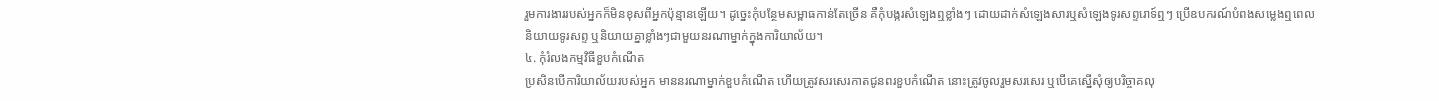រួមការងាររបស់អ្នកក៏មិនខុសពីអ្នកប៉ុន្មានឡើយ។ ដូច្នេះកុំបន្ថែមសម្ពាធកាន់តែច្រើន គឺកុំបង្ករសំឡេងឮខ្លាំងៗ ដោយដាក់សំឡេងសារឬសំឡេងទូរសព្ទរោទ៍ឮៗ ប្រើឧបករណ៍បំពងសម្លេងឮពេលនិយាយទូរសព្ទ ឬនិយាយគ្នាខ្លាំងៗជាមួយនរណាម្នាក់ក្នុងការិយាល័យ។
៤. កុំរំលងកម្មវិធីខួបកំណើត
ប្រសិនបើការិយាល័យរបស់អ្នក មាននរណាម្នាក់ខួបកំណើត ហើយត្រូវសរសេរកាតជូនពរខួបកំណើត នោះត្រូវចូលរួមសរសេរ ឬបើគេស្នើសុំឲ្យបរិច្ចាគលុ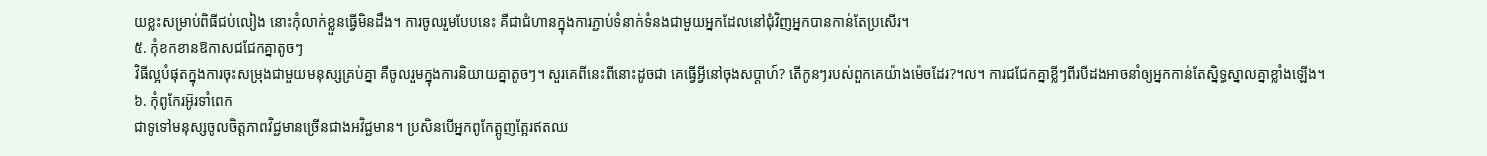យខ្លះសម្រាប់ពិធីជប់លៀង នោះកុំលាក់ខ្លួនធ្វើមិនដឹង។ ការចូលរួមបែបនេះ គឺជាជំហានក្នុងការភ្ជាប់ទំនាក់ទំនងជាមួយអ្នកដែលនៅជុំវិញអ្នកបានកាន់តែប្រសើរ។
៥. កុំខកខានឱកាសជជែកគ្នាតូចៗ
វិធីល្អបំផុតក្នុងការចុះសម្រុងជាមួយមនុស្សគ្រប់គ្នា គឺចូលរួមក្នុងការនិយាយគ្នាតូចៗ។ សួរគេពីនេះពីនោះដូចជា គេធ្វើអ្វីនៅចុងសប្តាហ៍? តើកូនៗរបស់ពួកគេយ៉ាងម៉េចដែរ?។ល។ ការជជែកគ្នាខ្លីៗពីរបីដងអាចនាំឲ្យអ្នកកាន់តែស្និទ្ធស្នាលគ្នាខ្លាំងឡើង។
៦. កុំពូកែរអ៊ូរទាំពេក
ជាទូទៅមនុស្សចូលចិត្តភាពវិជ្ជមានច្រើនជាងអវិជ្ជមាន។ ប្រសិនបើអ្នកពូកែត្អូញត្អែរឥតឈ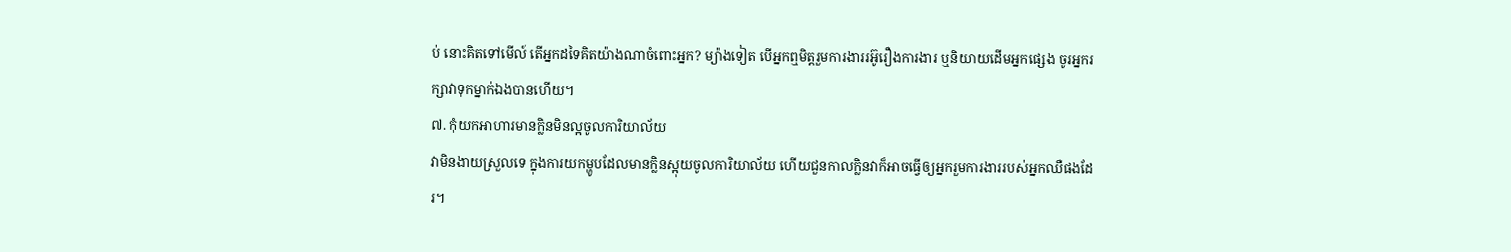ប់ នោះគិតទៅមើល៍ តើអ្នកដទៃគិតយ៉ាងណាចំពោះអ្នក? ម្យ៉ាងទៀត បើអ្នកឮមិត្តរួមការងាររអ៊ូរឿងការងារ ឬនិយាយដើមអ្នកផ្សេង ចូរអ្នករក្សាវាទុកម្នាក់ឯងបានហើយ។
៧. កុំយកអាហារមានក្លិនមិនល្អចូលការិយាល័យ
វាមិនងាយស្រួលទេ ក្នុងការយកម្ហូបដែលមានក្លិនស្អុយចូលការិយាល័យ ហើយជួនកាលក្លិនវាក៏អាចធ្វើឲ្យអ្នករួមការងាររបស់អ្នកឈឺផងដែរ។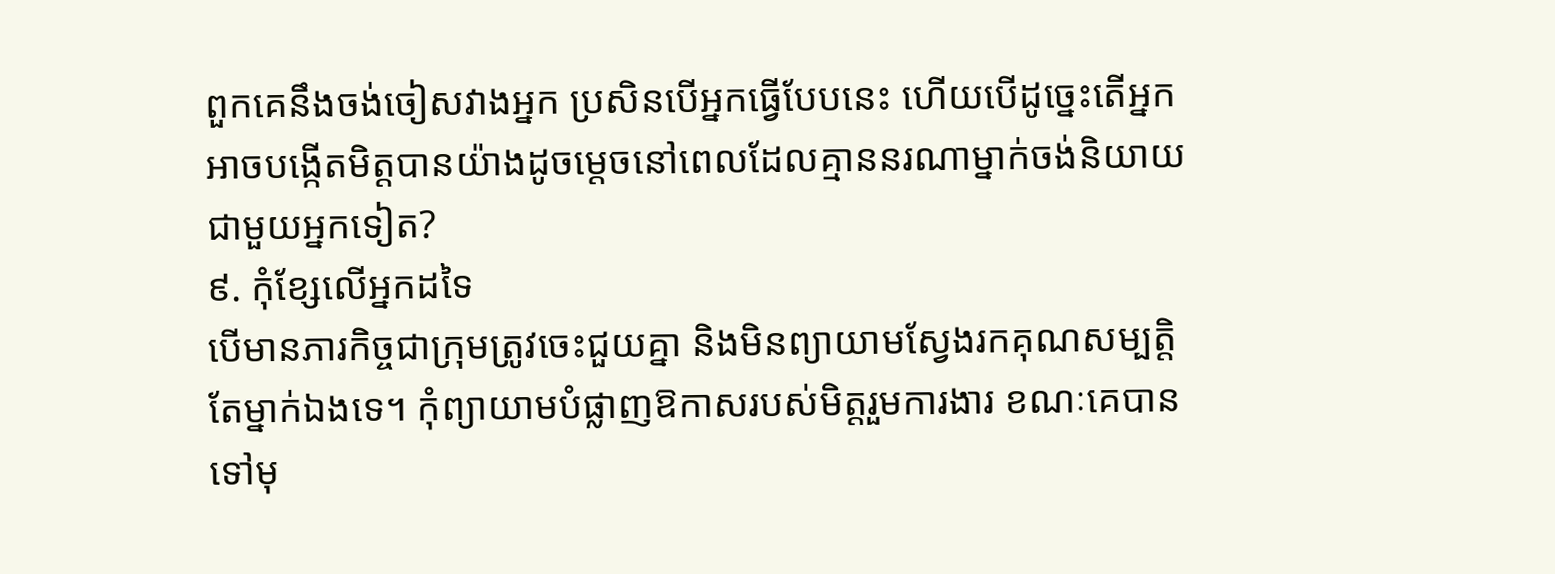ពួកគេនឹងចង់ចៀសវាងអ្នក ប្រសិនបើអ្នកធ្វើបែបនេះ ហើយបើដូច្នេះតើអ្នកអាចបង្កើតមិត្តបានយ៉ាងដូចម្តេចនៅពេលដែលគ្មាននរណាម្នាក់ចង់និយាយជាមួយអ្នកទៀត?
៩. កុំខ្សែលើអ្នកដទៃ
បើមានភារកិច្ចជាក្រុមត្រូវចេះជួយគ្នា និងមិនព្យាយាមស្វែងរកគុណសម្បត្តិតែម្នាក់ឯងទេ។ កុំព្យាយាមបំផ្លាញឱកាសរបស់មិត្តរួមការងារ ខណៈគេបានទៅមុ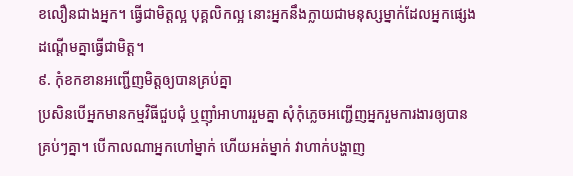ខលឿនជាងអ្នក។ ធ្វើជាមិត្តល្អ បុគ្គលិកល្អ នោះអ្នកនឹងក្លាយជាមនុស្សម្នាក់ដែលអ្នកផ្សេងដណ្ដើមគ្នាធ្វើជាមិត្ត។
៩. កុំខកខានអញ្ជើញមិត្តឲ្យបានគ្រប់គ្នា
ប្រសិនបើអ្នកមានកម្មវិធីជួបជុំ ឬញ៉ាំអាហាររួមគ្នា សុំកុំភ្លេចអញ្ជើញអ្នករួមការងារឲ្យបានគ្រប់ៗគ្នា។ បើកាលណាអ្នកហៅម្នាក់ ហើយអត់ម្នាក់ វាហាក់បង្ហាញ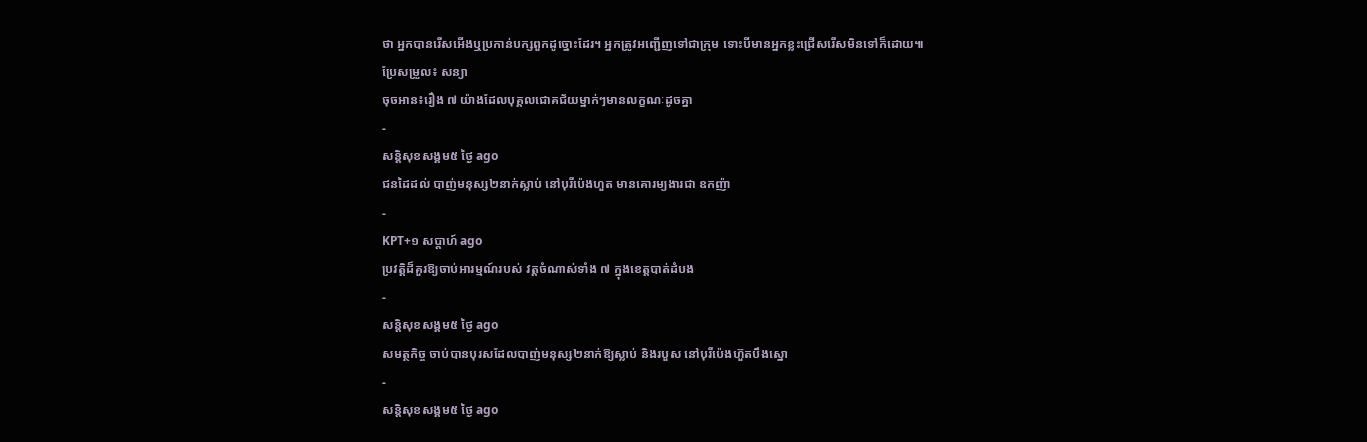ថា អ្នកបានរើសអើងឬប្រកាន់បក្សពួកដូច្នោះដែរ។ អ្នកត្រូវអញ្ជើញទៅជាក្រុម ទោះបីមានអ្នកខ្លះជ្រើសរើសមិនទៅក៏ដោយ៕
ប្រែសម្រួល៖ សន្យា
ចុចអាន៖រឿង ៧ យ៉ាងដែលបុគ្គលជោគជ័យម្នាក់ៗមានលក្ខណៈដូចគ្នា
-
សន្តិសុខសង្គម៥ ថ្ងៃ ago
ជនដៃដល់ បាញ់មនុស្ស២នាក់ស្លាប់ នៅបុរីប៉េងហួត មានគោរម្យងារជា ឧកញ៉ា
-
KPT+១ សប្តាហ៍ ago
ប្រវត្តិដ៏គួរឱ្យចាប់អារម្មណ៍របស់ វត្តចំណាស់ទាំង ៧ ក្នុងខេត្តបាត់ដំបង
-
សន្តិសុខសង្គម៥ ថ្ងៃ ago
សមត្ថកិច្ច ចាប់បានបុរសដែលបាញ់មនុស្ស២នាក់ឱ្យស្លាប់ និងរបួស នៅបុរីប៉េងហ៊ួតបឹងស្នោ
-
សន្តិសុខសង្គម៥ ថ្ងៃ ago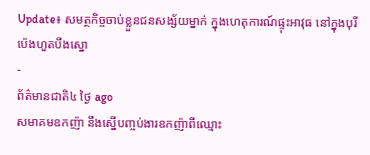Update៖ សមត្ថកិច្ចចាប់ខ្លួនជនសង្ស័យម្នាក់ ក្នុងហេតុការណ៍ផ្ទុះអាវុធ នៅក្នុងបុរីប៉េងហួតបឹងស្នោ
-
ព័ត៌មានជាតិ៤ ថ្ងៃ ago
សមាគមឧកញ៉ា នឹងស្នើបញ្ចប់ងារឧកញ៉ាពីឈ្មោះ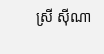ស្រី ស៊ីណា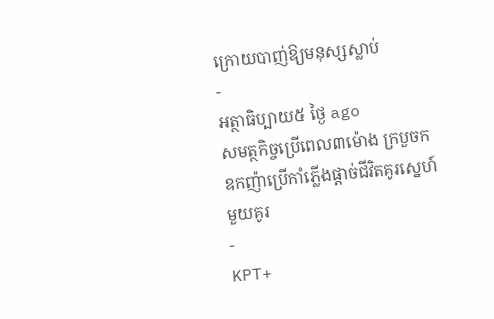ក្រោយបាញ់ឱ្យមនុស្សស្លាប់
-
អត្ថាធិប្បាយ៥ ថ្ងៃ ago
សមត្ថកិច្ចប្រើពេល៣ម៉ោង ក្របួចកឧកញ៉ាប្រើកាំភ្លើងផ្ដាច់ជីវិតគូរស្នេហ៍មួយគូរ
-
KPT+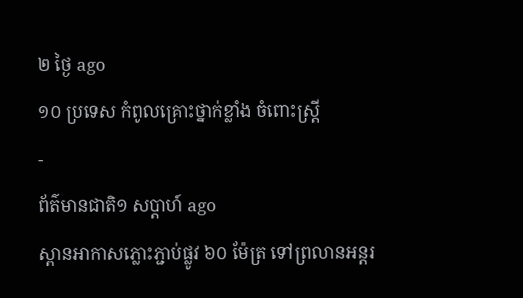២ ថ្ងៃ ago
១០ ប្រទេស កំពូលគ្រោះថ្នាក់ខ្លាំង ចំពោះស្រ្តី
-
ព័ត៌មានជាតិ១ សប្តាហ៍ ago
ស្ពានអាកាសភ្លោះភ្ជាប់ផ្លូវ ៦០ ម៉ែត្រ ទៅព្រលានអន្តរ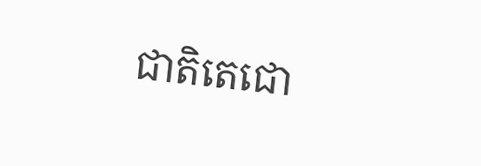ជាតិតេជោ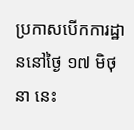ប្រកាសបើកការដ្ឋាននៅថ្ងៃ ១៧ មិថុនា នេះ